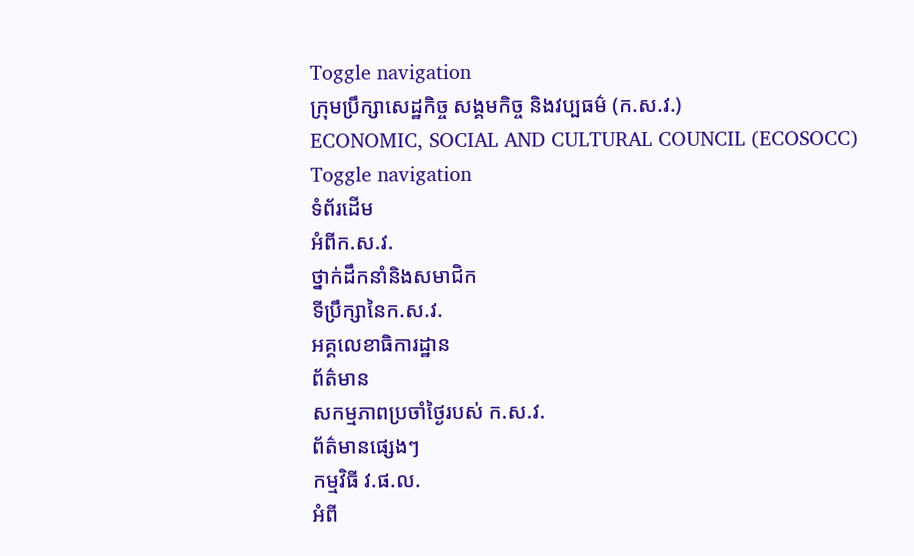Toggle navigation
ក្រុមប្រឹក្សាសេដ្ឋកិច្ច សង្គមកិច្ច និងវប្បធម៌ (ក.ស.វ.)
ECONOMIC, SOCIAL AND CULTURAL COUNCIL (ECOSOCC)
Toggle navigation
ទំព័រដើម
អំពីក.ស.វ.
ថ្នាក់ដឹកនាំនិងសមាជិក
ទីប្រឹក្សានៃក.ស.វ.
អគ្គលេខាធិការដ្ឋាន
ព័ត៌មាន
សកម្មភាពប្រចាំថ្ងៃរបស់ ក.ស.វ.
ព័ត៌មានផ្សេងៗ
កម្មវិធី វ.ផ.ល.
អំពី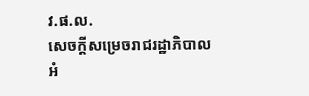វ.ផ.ល.
សេចក្ដីសម្រេចរាជរដ្ឋាភិបាល
អំ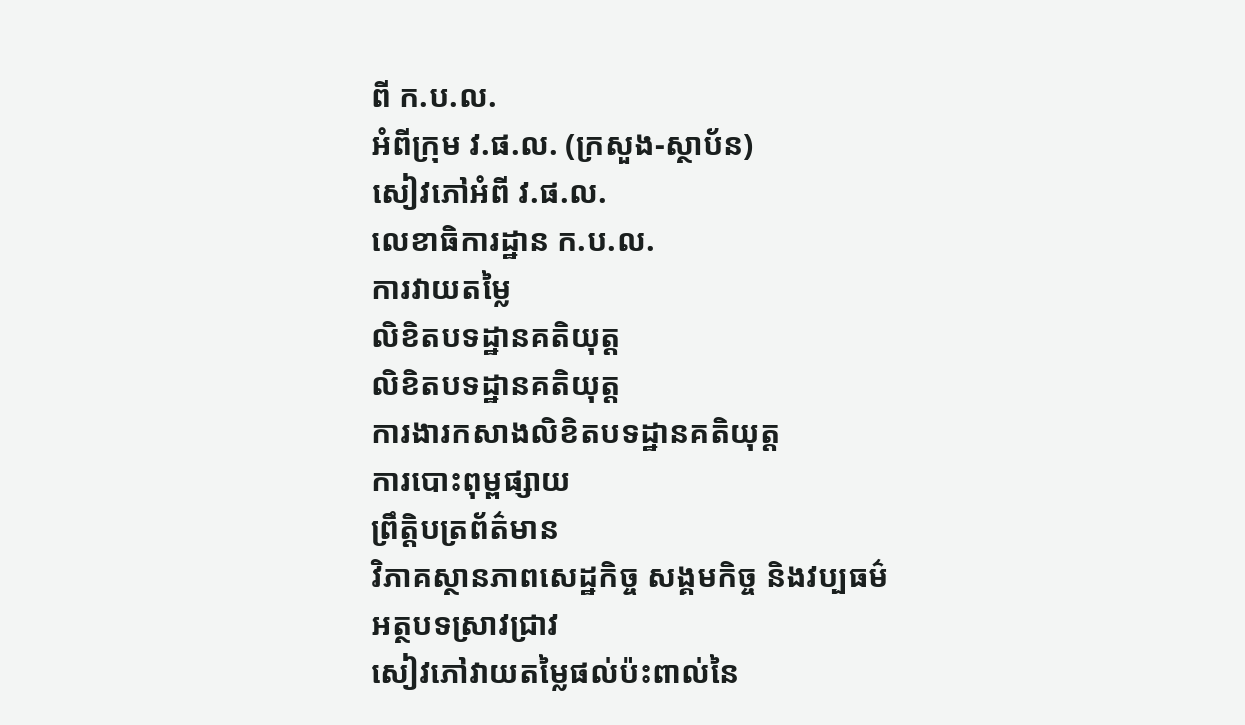ពី ក.ប.ល.
អំពីក្រុម វ.ផ.ល. (ក្រសួង-ស្ថាប័ន)
សៀវភៅអំពី វ.ផ.ល.
លេខាធិការដ្ឋាន ក.ប.ល.
ការវាយតម្លៃ
លិខិតបទដ្ឋានគតិយុត្ត
លិខិតបទដ្ឋានគតិយុត្ត
ការងារកសាងលិខិតបទដ្ឋានគតិយុត្ត
ការបោះពុម្ពផ្សាយ
ព្រឹត្តិបត្រព័ត៌មាន
វិភាគស្ថានភាពសេដ្ឋកិច្ច សង្គមកិច្ច និងវប្បធម៌
អត្ថបទស្រាវជ្រាវ
សៀវភៅវាយតម្លៃផល់ប៉ះពាល់នៃ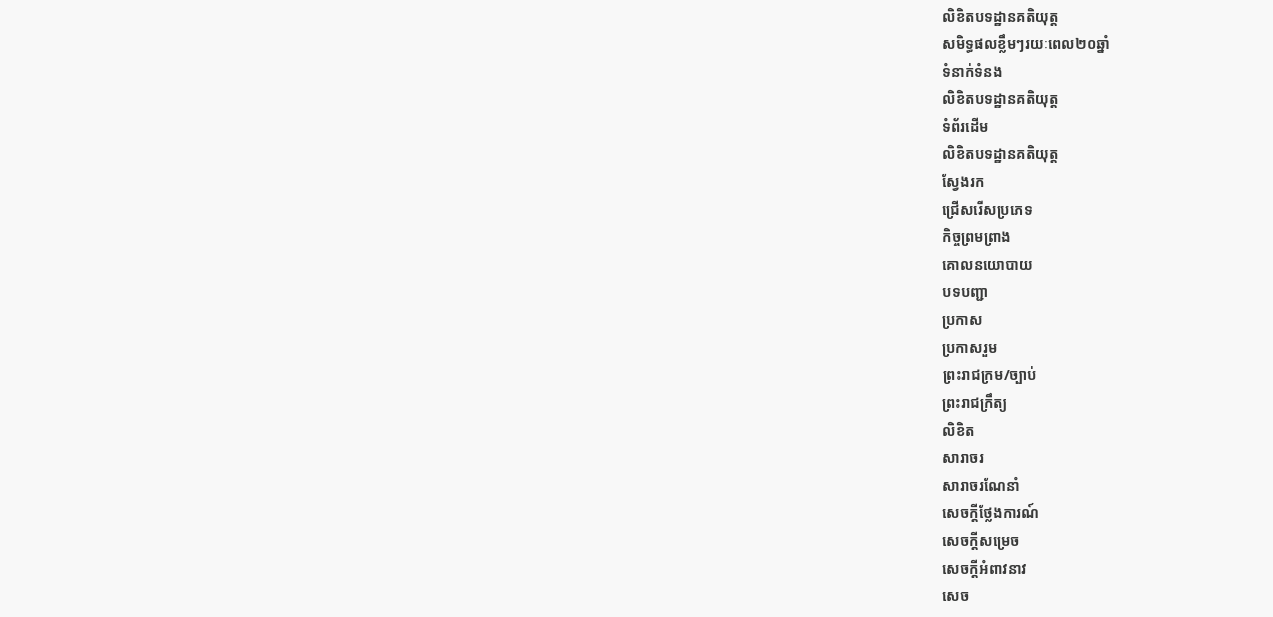លិខិតបទដ្ឋានគតិយុត្ត
សមិទ្ធផលខ្លឹមៗរយៈពេល២០ឆ្នាំ
ទំនាក់ទំនង
លិខិតបទដ្ឋានគតិយុត្ត
ទំព័រដើម
លិខិតបទដ្ឋានគតិយុត្ត
ស្វែងរក
ជ្រើសរើសប្រភេទ
កិច្ចព្រមព្រាង
គោលនយោបាយ
បទបញ្ជា
ប្រកាស
ប្រកាសរួម
ព្រះរាជក្រម/ច្បាប់
ព្រះរាជក្រឹត្យ
លិខិត
សារាចរ
សារាចរណែនាំ
សេចក្ដីថ្លែងការណ៍
សេចក្ដីសម្រេច
សេចក្ដីអំពាវនាវ
សេច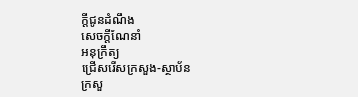ក្តីជូនដំណឹង
សេចក្តីណែនាំ
អនុក្រឹត្យ
ជ្រើសរើសក្រសួង-ស្ថាប័ន
ក្រសួ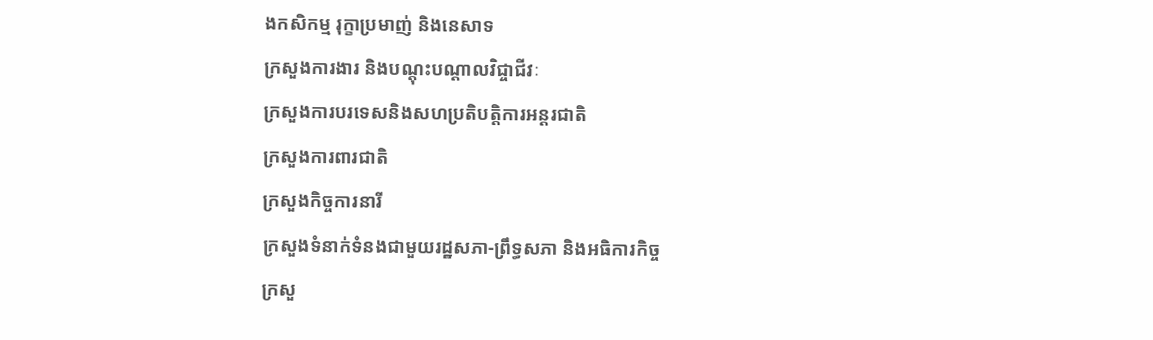ងកសិកម្ម រុក្ខាប្រមាញ់ និងនេសាទ
ក្រសួងការងារ និងបណ្តុះបណ្តាលវិជ្ចាជីវៈ
ក្រសួងការបរទេសនិងសហប្រតិបត្តិការអន្តរជាតិ
ក្រសួងការពារជាតិ
ក្រសួងកិច្ចការនារី
ក្រសួងទំនាក់ទំនងជាមួយរដ្ឋសភា-ព្រឹទ្ធសភា និងអធិការកិច្ច
ក្រសួ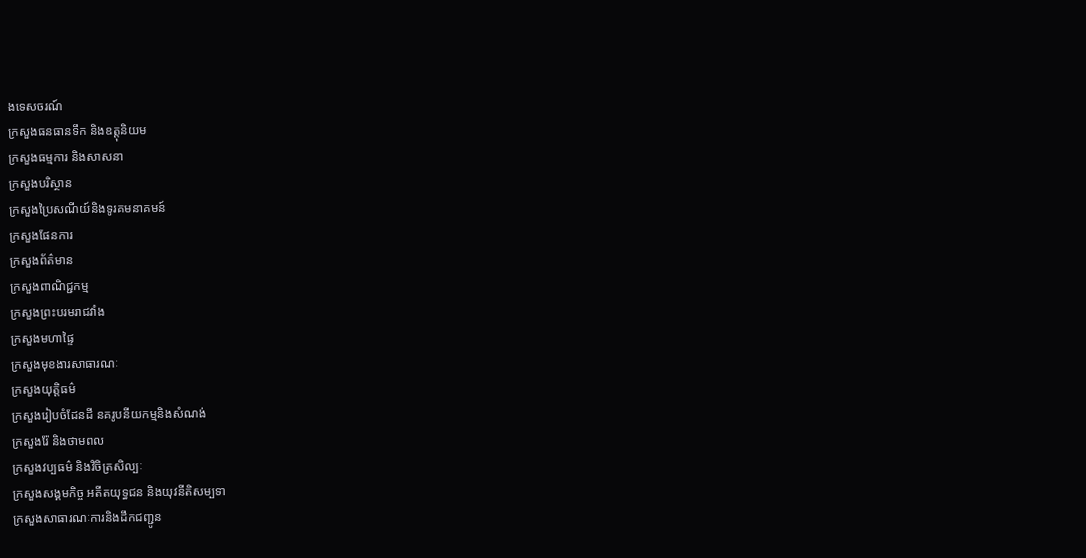ងទេសចរណ៍
ក្រសួងធនធានទឹក និងឧត្តុនិយម
ក្រសួងធម្មការ និងសាសនា
ក្រសួងបរិស្ថាន
ក្រសួងប្រៃសណីយ៍និងទូរគមនាគមន៍
ក្រសួងផែនការ
ក្រសួងព័ត៌មាន
ក្រសួងពាណិជ្ជកម្ម
ក្រសួងព្រះបរមរាជវាំង
ក្រសួងមហាផ្ទៃ
ក្រសួងមុខងារសាធារណៈ
ក្រសួងយុត្តិធម៌
ក្រសួងរៀបចំដែនដី នគរូបនីយកម្មនិងសំណង់
ក្រសួងរ៉ែ និងថាមពល
ក្រសួងវប្បធម៌ និងវិចិត្រសិល្បៈ
ក្រសួងសង្គមកិច្ច អតីតយុទ្ធជន និងយុវនីតិសម្បទា
ក្រសួងសាធារណៈការនិងដឹកជញ្ជូន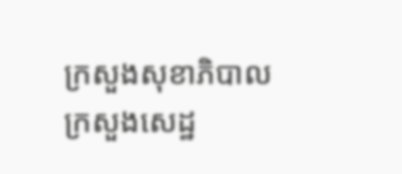ក្រសួងសុខាភិបាល
ក្រសួងសេដ្ឋ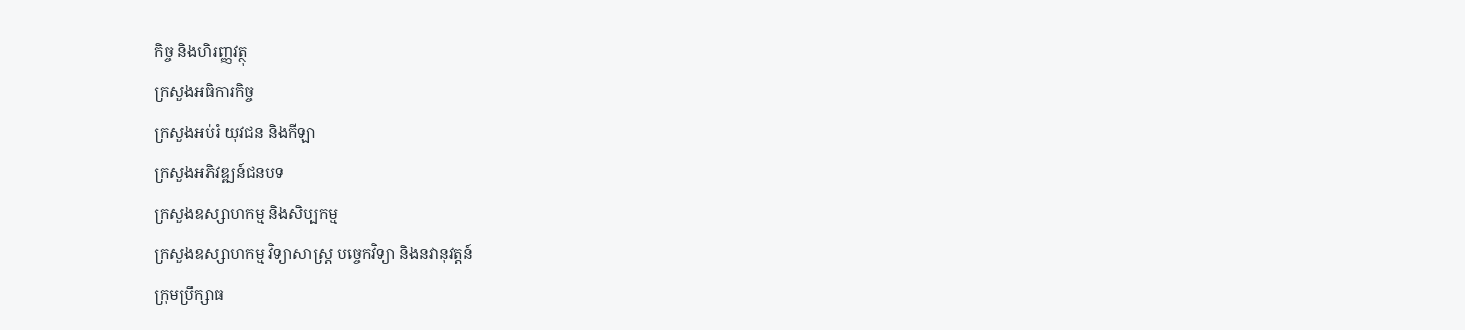កិច្ច និងហិរញ្ញវត្ថុ
ក្រសួងអធិការកិច្ច
ក្រសួងអប់រំ យុវជន និងកីឡា
ក្រសួងអភិវឌ្ឍន៍ជនបទ
ក្រសួងឧស្សាហកម្ម និងសិប្បកម្ម
ក្រសួងឧស្សាហកម្ម វិទ្យាសាស្រ្ត បច្ចេកវិទ្យា និងនវានុវត្តន៍
ក្រុមប្រឹក្សាធ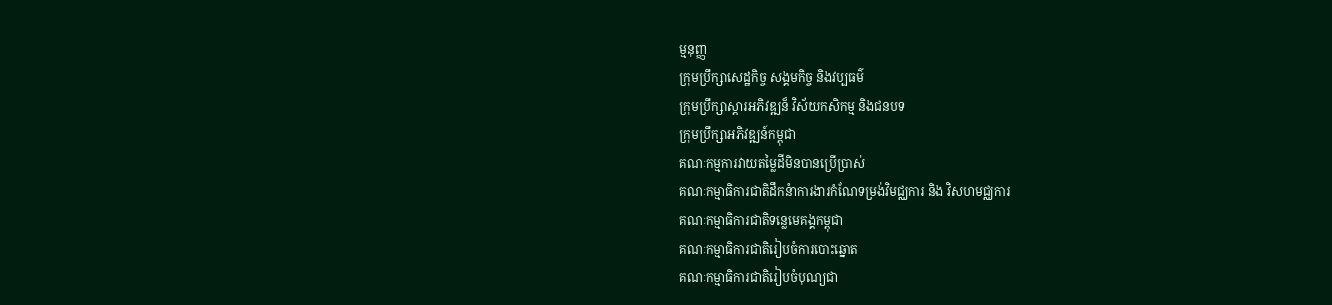ម្មនុញ្ញ
ក្រុមប្រឹក្សាសេដ្ឋកិច្ច សង្គមកិច្ច និងវប្បធម៌
ក្រុមប្រឹក្សាស្ដារអភិវឌ្ឍន៏ វិស័យកសិកម្ម និងជនបទ
ក្រុមប្រឹក្សាអភិវឌ្ឍន៍កម្ពុជា
គណៈកម្មការវាយតម្លៃដីមិនបានប្រើប្រាស់
គណៈកម្មាធិការជាតិដឹកនំាការងារកំណែទម្រង់វិមជ្ឈការ និង វិសហមជ្ឈការ
គណៈកម្មាធិការជាតិទន្លេមេគង្គកម្ពុជា
គណៈកម្មាធិការជាតិរៀបចំការបោះឆ្នោត
គណៈកម្មាធិការជាតិរៀបចំបុណ្យជា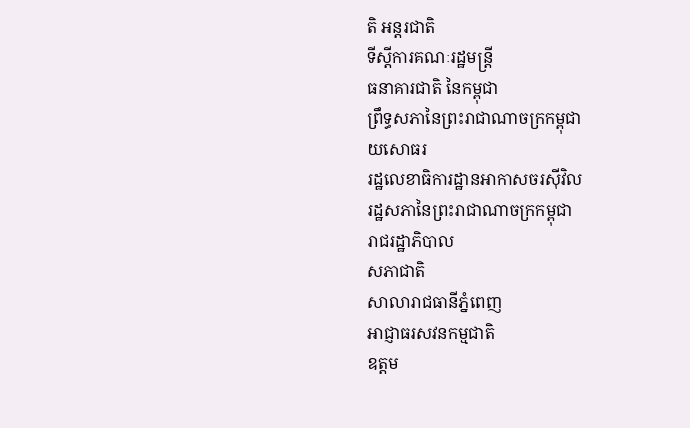តិ អន្ដរជាតិ
ទីស្តីការគណៈរដ្ឋមន្ត្រី
ធនាគារជាតិ នៃកម្ពុជា
ព្រឹទ្ធសភានៃព្រះរាជាណាចក្រកម្ពុជា
យសោធរ
រដ្ឋលេខាធិការដ្ឋានអាកាសចរស៊ីវិល
រដ្ឋសភានៃព្រះរាជាណាចក្រកម្ពុជា
រាជរដ្ឋាភិបាល
សភាជាតិ
សាលារាជធានីភ្នំពេញ
អាជ្ញាធរសវនកម្មជាតិ
ឧត្តម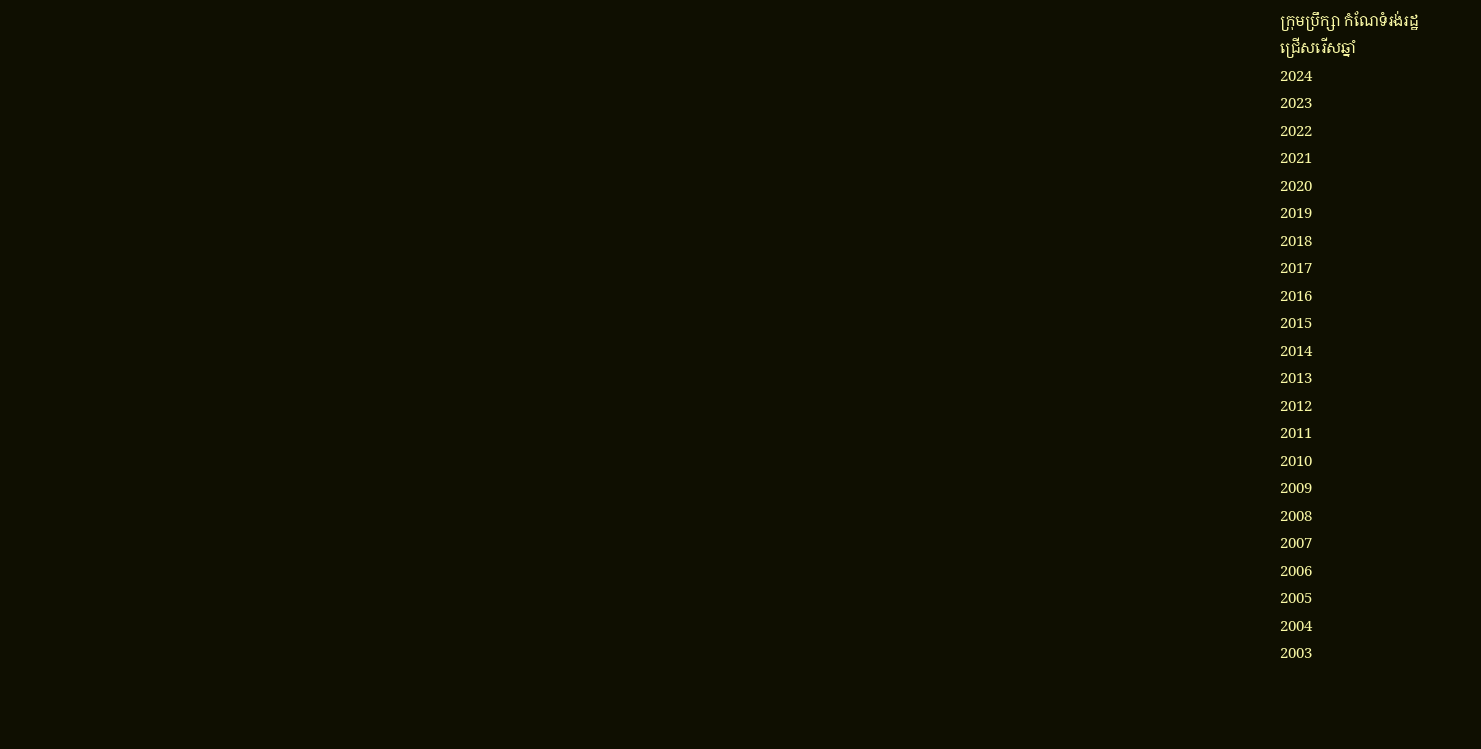ក្រុមប្រឹក្សា កំណែទំរង់រដ្ឋ
ជ្រើសរើសឆ្នាំ
2024
2023
2022
2021
2020
2019
2018
2017
2016
2015
2014
2013
2012
2011
2010
2009
2008
2007
2006
2005
2004
2003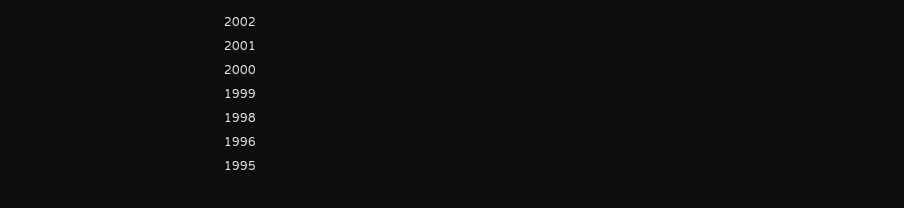2002
2001
2000
1999
1998
1996
1995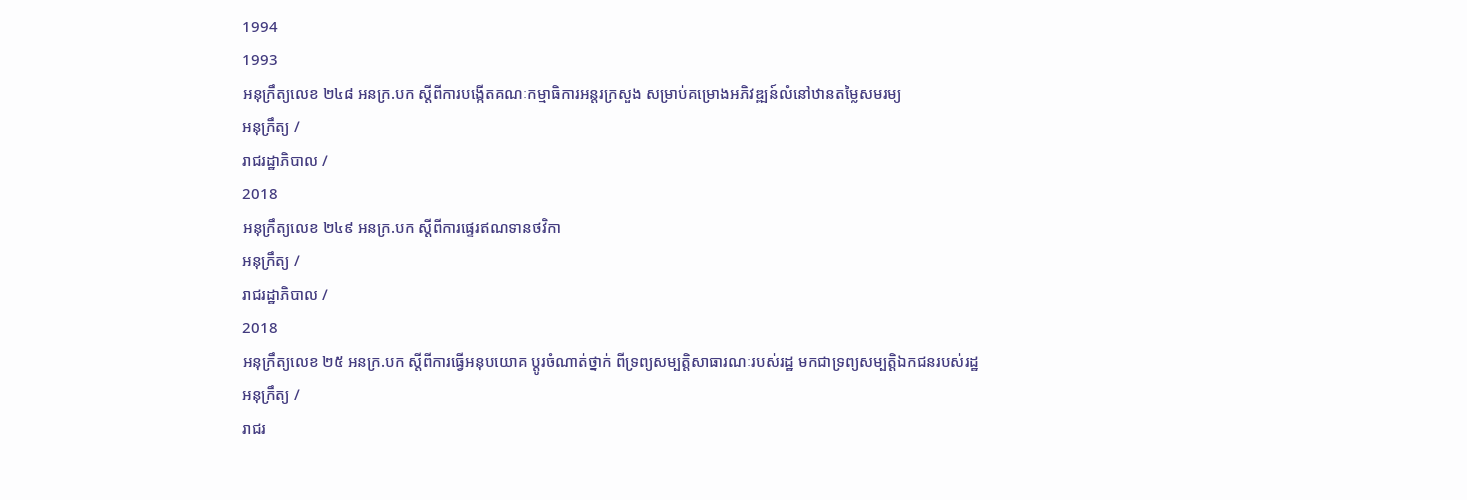1994
1993
អនុក្រឹត្យលេខ ២៤៨ អនក្រ.បក ស្ដីពីការបង្កើតគណៈកម្មាធិការអន្តរក្រសួង សម្រាប់គម្រោងអភិវឌ្ឍន៍លំនៅឋានតម្លៃសមរម្យ
អនុក្រឹត្យ /
រាជរដ្ឋាភិបាល /
2018
អនុក្រឹត្យលេខ ២៤៩ អនក្រ.បក ស្ដីពីការផ្ទេរឥណទានថវិកា
អនុក្រឹត្យ /
រាជរដ្ឋាភិបាល /
2018
អនុក្រឹត្យលេខ ២៥ អនក្រ.បក ស្តីពីការធ្វើអនុបយោគ ប្តូរចំណាត់ថ្នាក់ ពីទ្រព្យសម្បត្តិសាធារណៈរបស់រដ្ឋ មកជាទ្រព្យសម្បត្តិឯកជនរបស់រដ្ឋ
អនុក្រឹត្យ /
រាជរ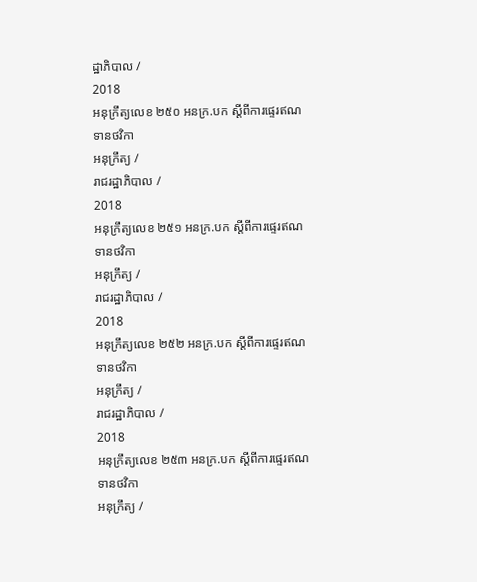ដ្ឋាភិបាល /
2018
អនុក្រឹត្យលេខ ២៥០ អនក្រ.បក ស្ដីពីការផ្ទេរឥណទានថវិកា
អនុក្រឹត្យ /
រាជរដ្ឋាភិបាល /
2018
អនុក្រឹត្យលេខ ២៥១ អនក្រ.បក ស្ដីពីការផ្ទេរឥណទានថវិកា
អនុក្រឹត្យ /
រាជរដ្ឋាភិបាល /
2018
អនុក្រឹត្យលេខ ២៥២ អនក្រ.បក ស្ដីពីការផ្ទេរឥណទានថវិកា
អនុក្រឹត្យ /
រាជរដ្ឋាភិបាល /
2018
អនុក្រឹត្យលេខ ២៥៣ អនក្រ.បក ស្ដីពីការផ្ទេរឥណទានថវិកា
អនុក្រឹត្យ /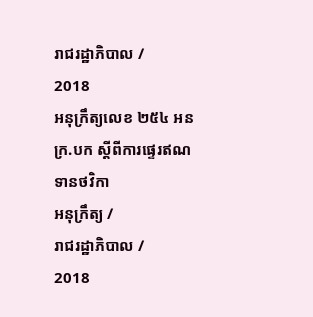រាជរដ្ឋាភិបាល /
2018
អនុក្រឹត្យលេខ ២៥៤ អនក្រ.បក ស្ដីពីការផ្ទេរឥណទានថវិកា
អនុក្រឹត្យ /
រាជរដ្ឋាភិបាល /
2018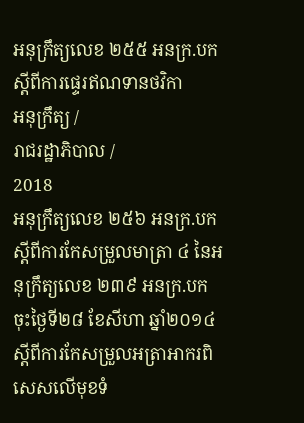អនុក្រឹត្យលេខ ២៥៥ អនក្រ.បក ស្ដីពីការផ្ទេរឥណទានថវិកា
អនុក្រឹត្យ /
រាជរដ្ឋាភិបាល /
2018
អនុក្រឹត្យលេខ ២៥៦ អនក្រ.បក ស្ដីពីការកែសម្រួលមាត្រា ៤ នៃអនុក្រឹត្យលេខ ២៣៩ អនក្រ.បក ចុះថ្ងៃទី២៨ ខែសីហា ឆ្នាំ២០១៤ ស្ដីពីការកែសម្រួលអត្រាអាករពិសេសលើមុខទំ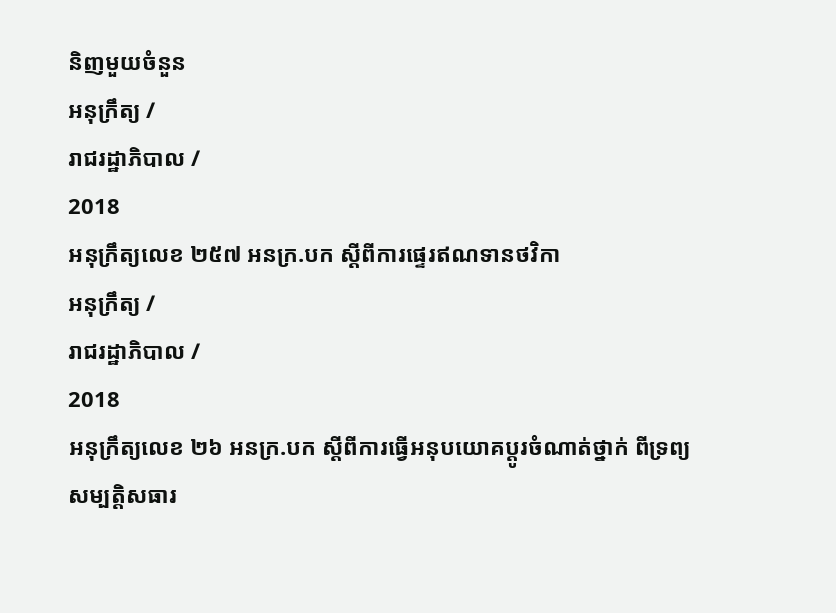និញមួយចំនួន
អនុក្រឹត្យ /
រាជរដ្ឋាភិបាល /
2018
អនុក្រឹត្យលេខ ២៥៧ អនក្រ.បក ស្ដីពីការផ្ទេរឥណទានថវិកា
អនុក្រឹត្យ /
រាជរដ្ឋាភិបាល /
2018
អនុក្រឹត្យលេខ ២៦ អនក្រ.បក ស្ដីពីការធ្វើអនុបយោគប្តូរចំណាត់ថ្នាក់ ពីទ្រព្យសម្បត្តិសធារ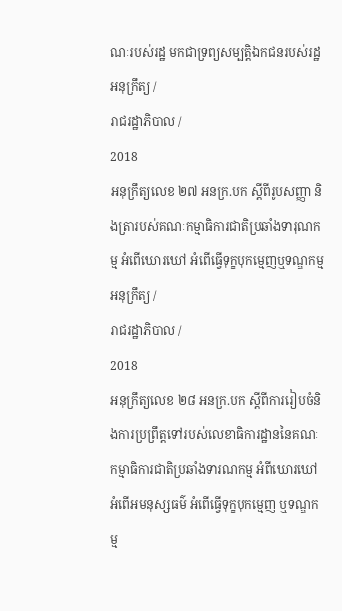ណៈរបស់រដ្ឋ មកជាទ្រព្យសម្បត្តិឯកជនរបស់រដ្ឋ
អនុក្រឹត្យ /
រាជរដ្ឋាភិបាល /
2018
អនុក្រឹត្យលេខ ២៧ អនក្រ.បក ស្ដីពីរូបសញ្ញា និងត្រារបស់គណៈកម្មាធិការជាតិប្រឆាំងទារុណកម្ម អំពើឃោរឃៅ អំពើធ្វើទុក្ខបុកម្មេញឬទណ្ឌកម្ម
អនុក្រឹត្យ /
រាជរដ្ឋាភិបាល /
2018
អនុក្រឹត្យលេខ ២៨ អនក្រ.បក ស្ដីពីការរៀបចំនិងការប្រព្រឹត្តទៅរបស់លេខាធិការដ្ឋាននៃគណៈកម្មាធិការជាតិប្រឆាំងទារណកម្ម អំពីឃោរឃៅ អំពើអមនុស្សធម៌ អំពើធ្វើទុក្ខបុកម្មេញ ឬទណ្ឌកម្ម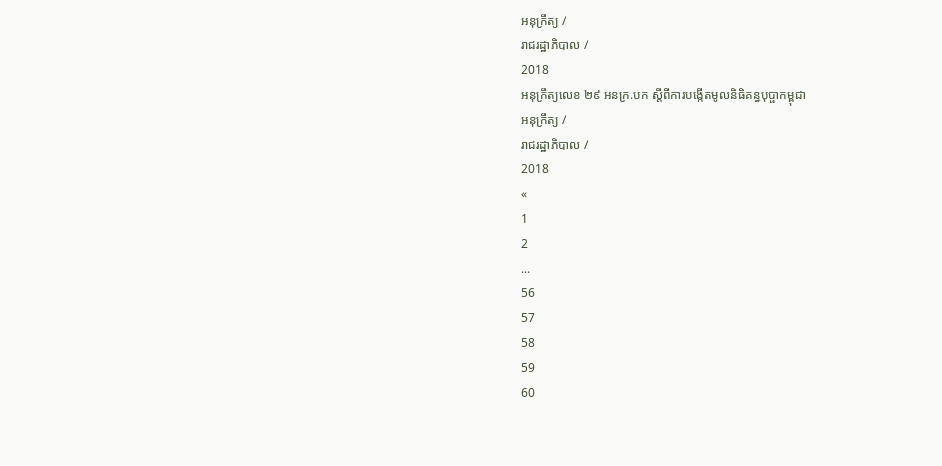អនុក្រឹត្យ /
រាជរដ្ឋាភិបាល /
2018
អនុក្រឹត្យលេខ ២៩ អនក្រ.បក ស្ដីពីការបង្កើតមូលនិធិគន្ធបុប្ផាកម្ពុជា
អនុក្រឹត្យ /
រាជរដ្ឋាភិបាល /
2018
«
1
2
...
56
57
58
59
60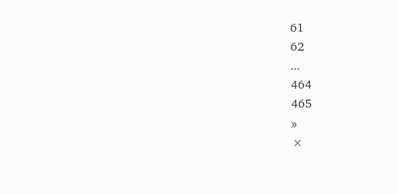61
62
...
464
465
»
×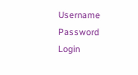Username
Password
Login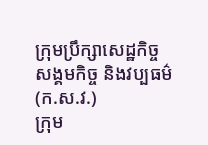ក្រុមប្រឹក្សាសេដ្ឋកិច្ច សង្គមកិច្ច និងវប្បធម៌ (ក.ស.វ.)
ក្រុម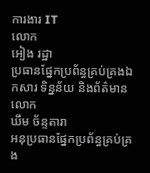ការងារ IT
លោក
អៀង រដ្ឋា
ប្រធានផ្នែកប្រព័ន្ធគ្រប់គ្រងឯកសារ ទិន្នន័យ និងព័ត៌មាន
លោក
ឃឹម ច័ន្ទតារា
អនុប្រធានផ្នែកប្រព័ន្ធគ្រប់គ្រង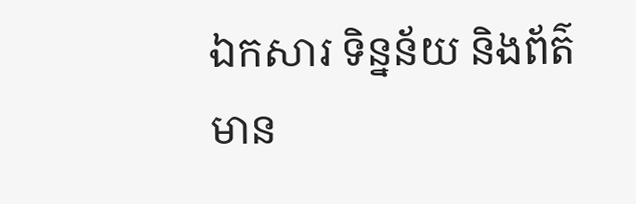ឯកសារ ទិន្នន័យ និងព័ត៌មាន